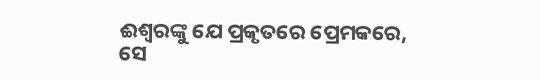ଈଶ୍ୱରଙ୍କୁ ଯେ ପ୍ରକୃତରେ ପ୍ରେମକରେ, ସେ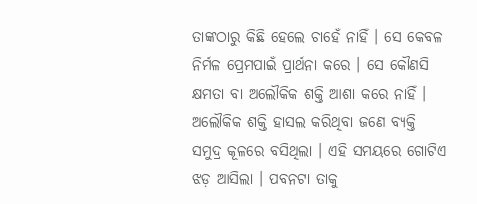ତାଙ୍କଠାରୁ କିଛି ହେଲେ ଚାହେଁ ନାହିଁ । ସେ କେବଳ ନିର୍ମଳ ପ୍ରେମପାଇଁ ପ୍ରାର୍ଥନା କରେ । ସେ କୌଣସି କ୍ଷମତା ବା ଅଲୌକିକ ଶକ୍ତି ଆଶା କରେ ନାହିଁ ।
ଅଲୌକିକ ଶକ୍ତି ହାସଲ କରିଥିବା ଜଣେ ବ୍ୟକ୍ତି ସମୁଦ୍ର କୂଳରେ ବସିଥିଲା । ଏହି ସମୟରେ ଗୋଟିଏ ଝଡ଼ ଆସିଲା । ପବନଟା ତାକୁ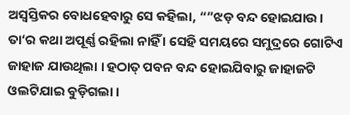ଅସ୍ୱସ୍ତିକର ବୋଧହେବାରୁ ସେ କହିଲା, “”ଝଡ଼ ବନ୍ଦ ହୋଇଯାଉ । ତା‘ର କଥା ଅପୂର୍ଣ୍ଣ ରହିଲା ନାହିଁ । ସେହି ସମୟରେ ସମୁଦ୍ରରେ ଗୋଟିଏ ଜାହାଜ ଯାଉଥିଲା । ହଠାତ୍ ପବନ ବନ୍ଦ ହୋଇଯିବାରୁ ଜାହାଜଟି ଓଲଟିଯାଇ ବୁଡ଼ିଗଲା ।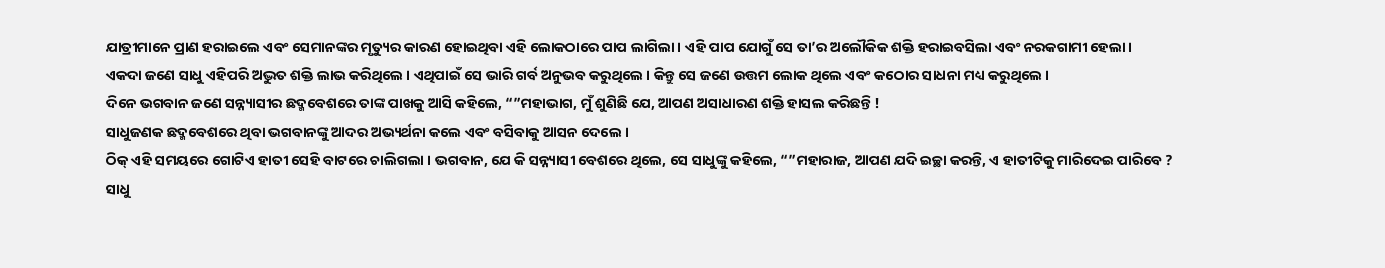ଯାତ୍ରୀମାନେ ପ୍ରାଣ ହରାଇଲେ ଏବଂ ସେମାନଙ୍କର ମୃତ୍ୟୁର କାରଣ ହୋଇଥିବା ଏହି ଲୋକଠାରେ ପାପ ଲାଗିଲା । ଏହି ପାପ ଯୋଗୁଁ ସେ ତା’ର ଅଲୌକିକ ଶକ୍ତି ହରାଇବସିଲା ଏବଂ ନରକଗାମୀ ହେଲା ।
ଏକଦା ଜଣେ ସାଧୁ ଏହିପରି ଅଦ୍ଭୁତ ଶକ୍ତି ଲାଭ କରିଥିଲେ । ଏଥିପାଇଁ ସେ ଭାରି ଗର୍ବ ଅନୁଭବ କରୁଥିଲେ । କିନ୍ତୁ ସେ ଜଣେ ଉତ୍ତମ ଲୋକ ଥିଲେ ଏବଂ କଠୋର ସାଧନା ମଧ୍ୟ କରୁଥିଲେ ।
ଦିନେ ଭଗବାନ ଜଣେ ସନ୍ନ୍ୟାସୀର ଛଦ୍ମବେଶରେ ତାଙ୍କ ପାଖକୁ ଆସି କହିଲେ, “”ମହାଭାଗ, ମୁଁ ଶୁଣିଛି ଯେ, ଆପଣ ଅସାଧାରଣ ଶକ୍ତି ହାସଲ କରିଛନ୍ତି !
ସାଧୁଜଣକ ଛଦ୍ମବେଶରେ ଥିବା ଭଗବାନଙ୍କୁ ଆଦର ଅଭ୍ୟର୍ଥନା କଲେ ଏବଂ ବସିବାକୁ ଆସନ ଦେଲେ ।
ଠିକ୍ ଏହି ସମୟରେ ଗୋଟିଏ ହାତୀ ସେହି ବାଟରେ ଚାଲିଗଲା । ଭଗବାନ, ଯେ କି ସନ୍ନ୍ୟାସୀ ବେଶରେ ଥିଲେ, ସେ ସାଧୁଙ୍କୁ କହିଲେ, “”ମହାରାଜ, ଆପଣ ଯଦି ଇଚ୍ଛା କରନ୍ତି, ଏ ହାତୀଟିକୁ ମାରିଦେଇ ପାରିବେ ?
ସାଧୁ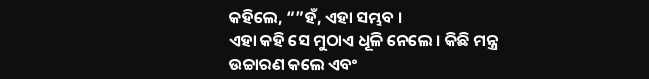କହିଲେ, “”ହଁ, ଏହା ସମ୍ଭବ ।
ଏହା କହି ସେ ମୁଠାଏ ଧୂଳି ନେଲେ । କିଛି ମନ୍ତ୍ର ଉଚ୍ଚାରଣ କଲେ ଏବଂ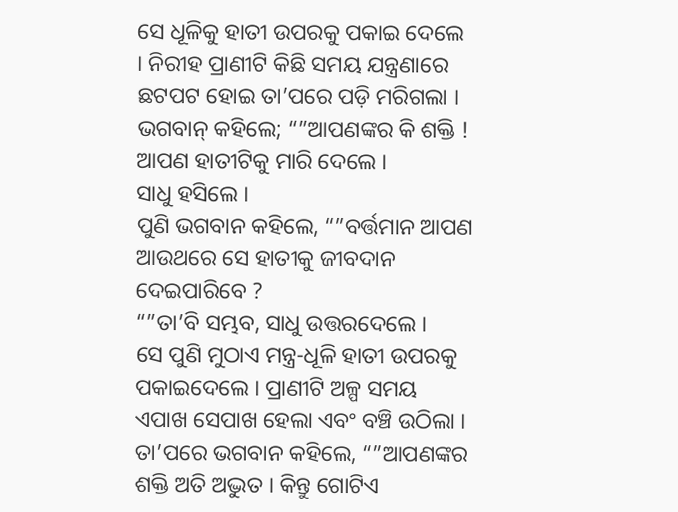ସେ ଧୂଳିକୁ ହାତୀ ଉପରକୁ ପକାଇ ଦେଲେ । ନିରୀହ ପ୍ରାଣୀଟି କିଛି ସମୟ ଯନ୍ତ୍ରଣାରେ ଛଟପଟ ହୋଇ ତା’ପରେ ପଡ଼ି ମରିଗଲା ।
ଭଗବାନ୍ କହିଲେ; “”ଆପଣଙ୍କର କି ଶକ୍ତି ! ଆପଣ ହାତୀଟିକୁ ମାରି ଦେଲେ ।
ସାଧୁ ହସିଲେ ।
ପୁଣି ଭଗବାନ କହିଲେ, “”ବର୍ତ୍ତମାନ ଆପଣ ଆଉଥରେ ସେ ହାତୀକୁ ଜୀବଦାନ ଦେଇପାରିବେ ?
“”ତା’ବି ସମ୍ଭବ, ସାଧୁ ଉତ୍ତରଦେଲେ ।
ସେ ପୁଣି ମୁଠାଏ ମନ୍ତ୍ର-ଧୂଳି ହାତୀ ଉପରକୁ ପକାଇଦେଲେ । ପ୍ରାଣୀଟି ଅଳ୍ପ ସମୟ ଏପାଖ ସେପାଖ ହେଲା ଏବଂ ବଞ୍ଚି ଉଠିଲା ।
ତା’ପରେ ଭଗବାନ କହିଲେ, “”ଆପଣଙ୍କର ଶକ୍ତି ଅତି ଅଦ୍ଭୁତ । କିନ୍ତୁ ଗୋଟିଏ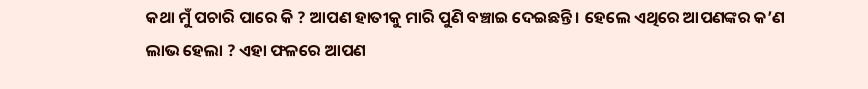କଥା ମୁଁ ପଚାରି ପାରେ କି ? ଆପଣ ହାତୀକୁ ମାରି ପୁଣି ବଞ୍ଚାଇ ଦେଇଛନ୍ତି । ହେଲେ ଏଥିରେ ଆପଣଙ୍କର କ’ଣ ଲାଭ ହେଲା ? ଏହା ଫଳରେ ଆପଣ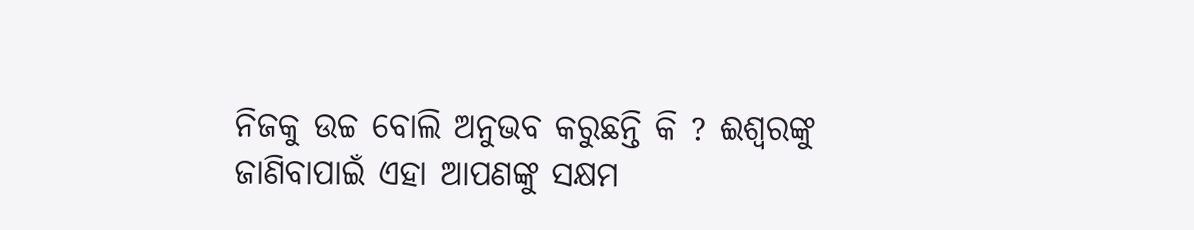ନିଜକୁ ଉଚ୍ଚ ବୋଲି ଅନୁଭବ କରୁଛନ୍ତି କି ? ଈଶ୍ୱରଙ୍କୁ ଜାଣିବାପାଇଁ ଏହା ଆପଣଙ୍କୁ ସକ୍ଷମ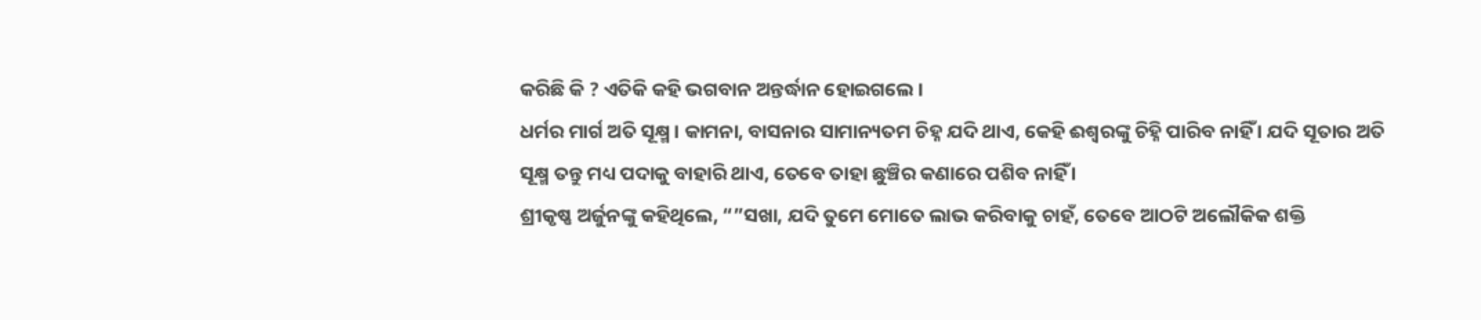କରିଛି କି ? ଏତିକି କହି ଭଗବାନ ଅନ୍ତର୍ଦ୍ଧାନ ହୋଇଗଲେ ।
ଧର୍ମର ମାର୍ଗ ଅତି ସୂକ୍ଷ୍ମ । କାମନା, ବାସନାର ସାମାନ୍ୟତମ ଚିହ୍ନ ଯଦି ଥାଏ, କେହି ଈଶ୍ୱରଙ୍କୁ ଚିହ୍ନି ପାରିବ ନାହିଁ । ଯଦି ସୂତାର ଅତି ସୂକ୍ଷ୍ମ ତନ୍ତୁ ମଧ୍ୟ ପଦାକୁ ବାହାରି ଥାଏ, ତେବେ ତାହା ଛୁଞ୍ଚିର କଣାରେ ପଶିବ ନାହିଁ ।
ଶ୍ରୀକୃଷ୍ଣ ଅର୍ଜୁନଙ୍କୁ କହିଥିଲେ, “”ସଖା, ଯଦି ତୁମେ ମୋତେ ଲାଭ କରିବାକୁ ଚାହଁ, ତେବେ ଆଠଟି ଅଲୌକିକ ଶକ୍ତି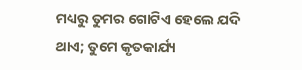ମଧ୍ୟରୁ ତୁମର ଗୋଟିଏ ହେଲେ ଯଦି ଥାଏ; ତୁମେ କୃତକାର୍ଯ୍ୟ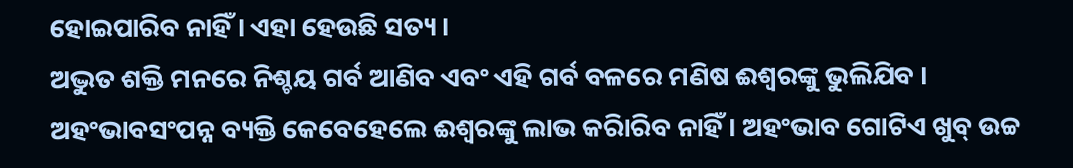ହୋଇପାରିବ ନାହିଁ । ଏହା ହେଉଛି ସତ୍ୟ ।
ଅଦ୍ଭୁତ ଶକ୍ତି ମନରେ ନିଶ୍ଚୟ ଗର୍ବ ଆଣିବ ଏବଂ ଏହି ଗର୍ବ ବଳରେ ମଣିଷ ଈଶ୍ୱରଙ୍କୁ ଭୁଲିଯିବ ।
ଅହଂଭାବସଂପନ୍ନ ବ୍ୟକ୍ତି କେବେହେଲେ ଈଶ୍ୱରଙ୍କୁ ଲାଭ କରିାରିବ ନାହିଁ । ଅହଂଭାବ ଗୋଟିଏ ଖୁବ୍ ଉଚ୍ଚ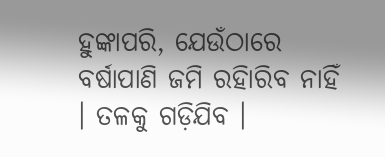ହୁଙ୍କାପରି, ଯେଉଁଠାରେ ବର୍ଷାପାଣି ଜମି ରହିାରିବ ନାହିଁ । ତଳକୁ ଗଡ଼ିଯିବ ।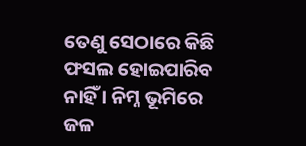ତେଣୁ ସେଠାରେ କିଛି ଫସଲ ହୋଇପାରିବ ନାହିଁ । ନିମ୍ନ ଭୂମିରେ ଜଳ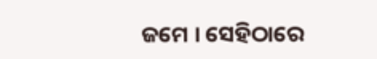ଜମେ । ସେହିଠାରେ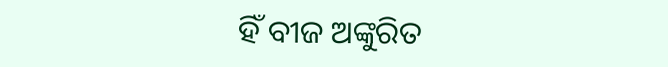ହିଁ ବୀଜ ଅଙ୍କୁରିତ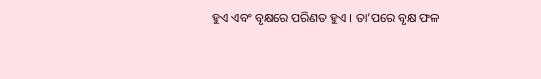ହୁଏ ଏବଂ ବୃକ୍ଷରେ ପରିଣତ ହୁଏ । ତା’ପରେ ବୃକ୍ଷ ଫଳ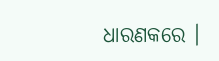ଧାରଣକରେ ।